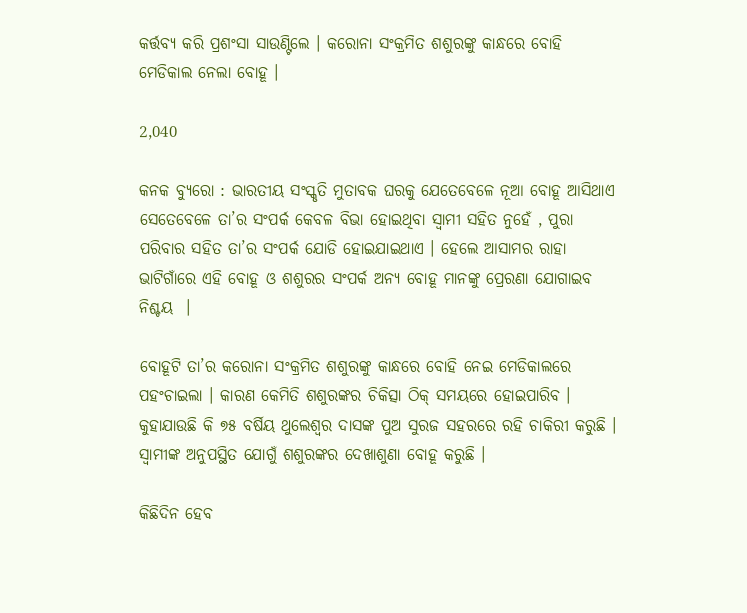କର୍ତ୍ତବ୍ୟ କରି ପ୍ରଶଂସା ସାଉଣ୍ଟିଲେ । କରୋନା ସଂକ୍ରମିତ ଶଶୁରଙ୍କୁ କାନ୍ଧରେ ବୋହି ମେଡିକାଲ ନେଲା ବୋହୂ ।

2,040

କନକ ବ୍ୟୁରୋ : ଭାରତୀୟ ସଂସ୍କୃତି ମୁତାବକ ଘରକୁ ଯେତେବେଳେ ନୂଆ ବୋହୂ ଆସିଥାଏ ସେତେବେଳେ ତା’ର ସଂପର୍କ କେବଳ ବିଭା ହୋଇଥିବା ସ୍ୱାମୀ ସହିତ ନୁହେଁ , ପୁରା ପରିବାର ସହିତ ତା’ର ସଂପର୍କ ଯୋଡି ହୋଇଯାଇଥାଏ । ହେଲେ ଆସାମର ରାହା ଭାଟିଗାଁରେ ଏହି ବୋହୂ ଓ ଶଶୁରର ସଂପର୍କ ଅନ୍ୟ ବୋହୂ ମାନଙ୍କୁ ପ୍ରେରଣା ଯୋଗାଇବ ନିଶ୍ଚୟ  ।

ବୋହୂଟି ତା’ର କରୋନା ସଂକ୍ରମିତ ଶଶୁରଙ୍କୁ କାନ୍ଧରେ ବୋହି ନେଇ ମେଡିକାଲରେ ପହଂଚାଇଲା । କାରଣ କେମିତି ଶଶୁରଙ୍କର ଚିକିତ୍ସା ଠିକ୍ ସମୟରେ ହୋଇପାରିବ । କୁହାଯାଉଛି କି ୭୫ ବର୍ଷିୟ ଥୁଲେଶ୍ୱର ଦାସଙ୍କ ପୁଅ ସୁରଜ ସହରରେ ରହି ଚାକିରୀ କରୁଛି । ସ୍ୱାମୀଙ୍କ ଅନୁପସ୍ଥିତ ଯୋଗୁଁ ଶଶୁରଙ୍କର ଦେଖାଶୁଣା ବୋହୂ କରୁଛି ।

କିଛିଦିନ ହେବ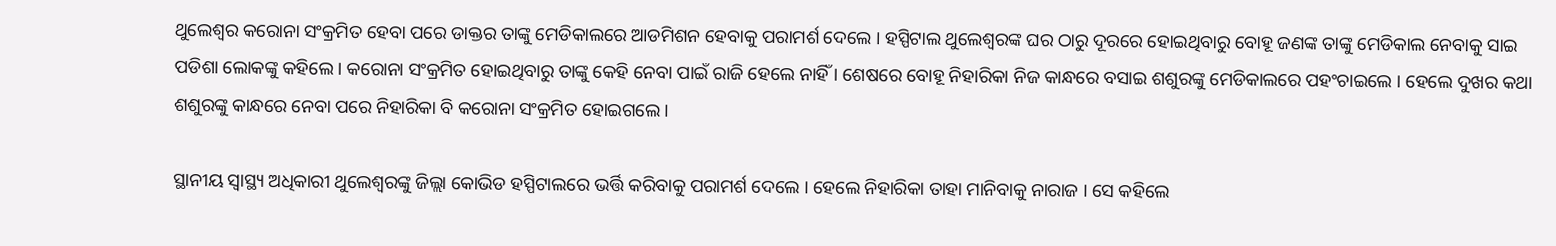ଥୁଲେଶ୍ୱର କରୋନା ସଂକ୍ରମିତ ହେବା ପରେ ଡାକ୍ତର ତାଙ୍କୁ ମେଡିକାଲରେ ଆଡମିଶନ ହେବାକୁ ପରାମର୍ଶ ଦେଲେ । ହସ୍ପିଟାଲ ଥୁଲେଶ୍ୱରଙ୍କ ଘର ଠାରୁ ଦୂରରେ ହୋଇଥିବାରୁ ବୋହୂ ଜଣଙ୍କ ତାଙ୍କୁ ମେଡିକାଲ ନେବାକୁ ସାଇ ପଡିଶା ଲୋକଙ୍କୁ କହିଲେ । କରୋନା ସଂକ୍ରମିତ ହୋଇଥିବାରୁ ତାଙ୍କୁ କେହି ନେବା ପାଇଁ ରାଜି ହେଲେ ନାହିଁ । ଶେଷରେ ବୋହୂ ନିହାରିକା ନିଜ କାନ୍ଧରେ ବସାଇ ଶଶୁରଙ୍କୁ ମେଡିକାଲରେ ପହଂଚାଇଲେ । ହେଲେ ଦୁଖର କଥା ଶଶୁରଙ୍କୁ କାନ୍ଧରେ ନେବା ପରେ ନିହାରିକା ବି କରୋନା ସଂକ୍ରମିତ ହୋଇଗଲେ ।

ସ୍ଥାନୀୟ ସ୍ୱାସ୍ଥ୍ୟ ଅଧିକାରୀ ଥୁଲେଶ୍ୱରଙ୍କୁ ଜିଲ୍ଲା କୋଭିଡ ହସ୍ପିଟାଲରେ ଭର୍ତ୍ତି କରିବାକୁ ପରାମର୍ଶ ଦେଲେ । ହେଲେ ନିହାରିକା ତାହା ମାନିବାକୁ ନାରାଜ । ସେ କହିଲେ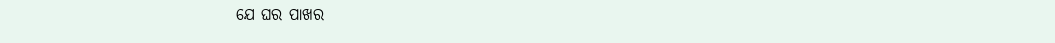ଯେ ଘର ପାଖର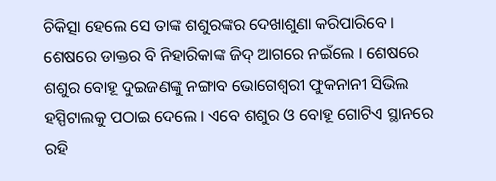ଚିକିତ୍ସା ହେଲେ ସେ ତାଙ୍କ ଶଶୁରଙ୍କର ଦେଖାଶୁଣା କରିପାରିବେ । ଶେଷରେ ଡାକ୍ତର ବି ନିହାରିକାଙ୍କ ଜିଦ୍ ଆଗରେ ନଇଁଲେ । ଶେଷରେ ଶଶୁର ବୋହୂ ଦୁଇଜଣଙ୍କୁ ନଙ୍ଗାବ ଭୋଗେଶ୍ୱରୀ ଫୁକନାନୀ ସିଭିଲ ହସ୍ପିଟାଲକୁ ପଠାଇ ଦେଲେ । ଏବେ ଶଶୁର ଓ ବୋହୂ ଗୋଟିଏ ସ୍ଥାନରେ ରହି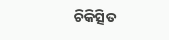ଚିକିତ୍ସିତ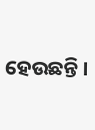ହେଉଛନ୍ତି ।